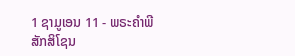1 ຊາມູເອນ 11 - ພຣະຄຳພີສັກສິໂຊນ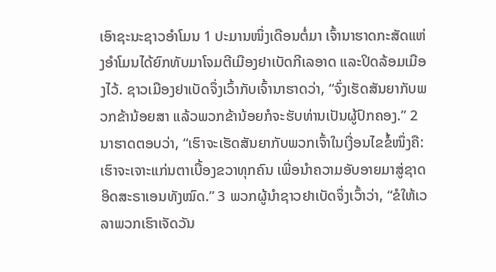ເອົາຊະນະຊາວອຳໂມນ 1 ປະມານໜຶ່ງເດືອນຕໍ່ມາ ເຈົ້ານາຮາດກະສັດແຫ່ງອຳໂມນໄດ້ຍົກທັບມາໂຈມຕີເມືອງຢາເບັດກີເລອາດ ແລະປິດລ້ອມເມືອງໄວ້. ຊາວເມືອງຢາເບັດຈຶ່ງເວົ້າກັບເຈົ້ານາຮາດວ່າ, “ຈົ່ງເຮັດສັນຍາກັບພວກຂ້ານ້ອຍສາ ແລ້ວພວກຂ້ານ້ອຍກໍຈະຮັບທ່ານເປັນຜູ້ປົກຄອງ.” 2 ນາຮາດຕອບວ່າ, “ເຮົາຈະເຮັດສັນຍາກັບພວກເຈົ້າໃນເງື່ອນໄຂຂໍ້ໜຶ່ງຄື: ເຮົາຈະເຈາະແກ່ນຕາເບື້ອງຂວາທຸກຄົນ ເພື່ອນຳຄວາມອັບອາຍມາສູ່ຊາດອິດສະຣາເອນທັງໝົດ.” 3 ພວກຜູ້ນຳຊາວຢາເບັດຈຶ່ງເວົ້າວ່າ, “ຂໍໃຫ້ເວລາພວກເຮົາເຈັດວັນ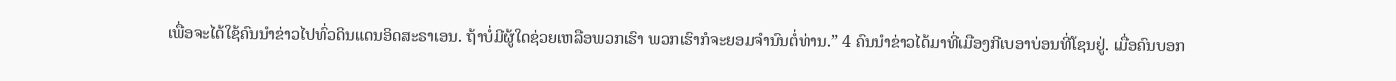ເພື່ອຈະໄດ້ໃຊ້ຄົນນຳຂ່າວໄປທົ່ວດິນແດນອິດສະຣາເອນ. ຖ້າບໍ່ມີຜູ້ໃດຊ່ວຍເຫລືອພວກເຮົາ ພວກເຮົາກໍຈະຍອມຈຳນົນຕໍ່ທ່ານ.” 4 ຄົນນຳຂ່າວໄດ້ມາທີ່ເມືອງກີເບອາບ່ອນທີ່ໂຊນຢູ່. ເມື່ອຄົນບອກ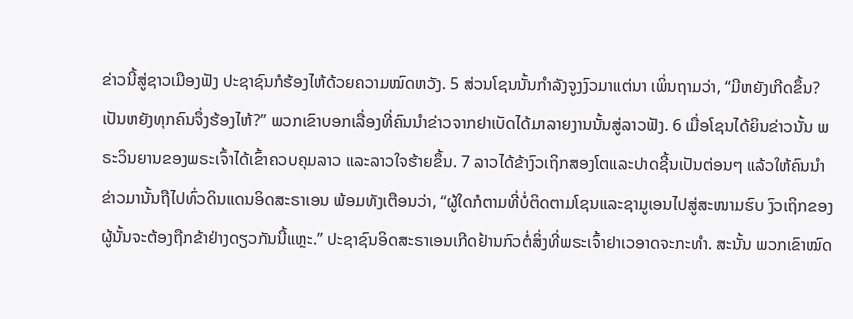ຂ່າວນີ້ສູ່ຊາວເມືອງຟັງ ປະຊາຊົນກໍຮ້ອງໄຫ້ດ້ວຍຄວາມໝົດຫວັງ. 5 ສ່ວນໂຊນນັ້ນກຳລັງຈູງງົວມາແຕ່ນາ ເພິ່ນຖາມວ່າ, “ມີຫຍັງເກີດຂຶ້ນ? ເປັນຫຍັງທຸກຄົນຈຶ່ງຮ້ອງໄຫ້?” ພວກເຂົາບອກເລື່ອງທີ່ຄົນນຳຂ່າວຈາກຢາເບັດໄດ້ມາລາຍງານນັ້ນສູ່ລາວຟັງ. 6 ເມື່ອໂຊນໄດ້ຍິນຂ່າວນັ້ນ ພຣະວິນຍານຂອງພຣະເຈົ້າໄດ້ເຂົ້າຄວບຄຸມລາວ ແລະລາວໃຈຮ້າຍຂຶ້ນ. 7 ລາວໄດ້ຂ້າງົວເຖິກສອງໂຕແລະປາດຊີ້ນເປັນຕ່ອນໆ ແລ້ວໃຫ້ຄົນນຳຂ່າວມານັ້ນຖືໄປທົ່ວດິນແດນອິດສະຣາເອນ ພ້ອມທັງເຕືອນວ່າ, “ຜູ້ໃດກໍຕາມທີ່ບໍ່ຕິດຕາມໂຊນແລະຊາມູເອນໄປສູ່ສະໜາມຮົບ ງົວເຖິກຂອງຜູ້ນັ້ນຈະຕ້ອງຖືກຂ້າຢ່າງດຽວກັນນີ້ແຫຼະ.” ປະຊາຊົນອິດສະຣາເອນເກີດຢ້ານກົວຕໍ່ສິ່ງທີ່ພຣະເຈົ້າຢາເວອາດຈະກະທຳ. ສະນັ້ນ ພວກເຂົາໝົດ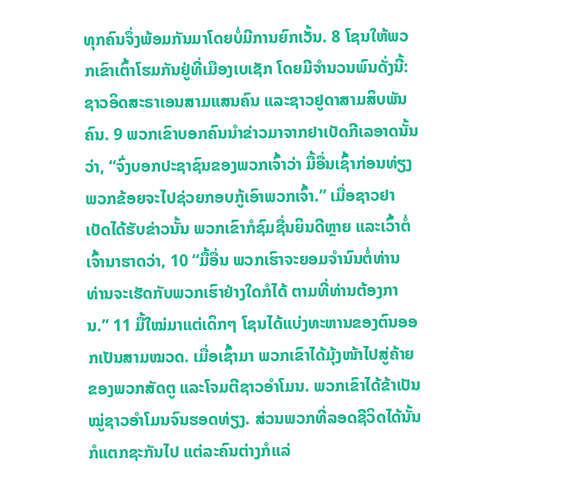ທຸກຄົນຈຶ່ງພ້ອມກັນມາໂດຍບໍ່ມີການຍົກເວັ້ນ. 8 ໂຊນໃຫ້ພວກເຂົາເຕົ້າໂຮມກັນຢູ່ທີ່ເມືອງເບເຊັກ ໂດຍມີຈຳນວນພົນດັ່ງນີ້: ຊາວອິດສະຣາເອນສາມແສນຄົນ ແລະຊາວຢູດາສາມສິບພັນຄົນ. 9 ພວກເຂົາບອກຄົນນຳຂ່າວມາຈາກຢາເບັດກີເລອາດນັ້ນວ່າ, “ຈົ່ງບອກປະຊາຊົນຂອງພວກເຈົ້າວ່າ ມື້ອື່ນເຊົ້າກ່ອນທ່ຽງ ພວກຂ້ອຍຈະໄປຊ່ວຍກອບກູ້ເອົາພວກເຈົ້າ.” ເມື່ອຊາວຢາເບັດໄດ້ຮັບຂ່າວນັ້ນ ພວກເຂົາກໍຊົມຊື່ນຍິນດີຫຼາຍ ແລະເວົ້າຕໍ່ເຈົ້ານາຮາດວ່າ, 10 “ມື້ອື່ນ ພວກເຮົາຈະຍອມຈຳນົນຕໍ່ທ່ານ ທ່ານຈະເຮັດກັບພວກເຮົາຢ່າງໃດກໍໄດ້ ຕາມທີ່ທ່ານຕ້ອງການ.” 11 ມື້ໃໝ່ມາແຕ່ເດິກໆ ໂຊນໄດ້ແບ່ງທະຫານຂອງຕົນອອກເປັນສາມໝວດ. ເມື່ອເຊົ້າມາ ພວກເຂົາໄດ້ມຸ້ງໜ້າໄປສູ່ຄ້າຍຂອງພວກສັດຕູ ແລະໂຈມຕີຊາວອຳໂມນ. ພວກເຂົາໄດ້ຂ້າເປັນໝູ່ຊາວອຳໂມນຈົນຮອດທ່ຽງ. ສ່ວນພວກທີ່ລອດຊີວິດໄດ້ນັ້ນກໍແຕກຊະກັນໄປ ແຕ່ລະຄົນຕ່າງກໍແລ່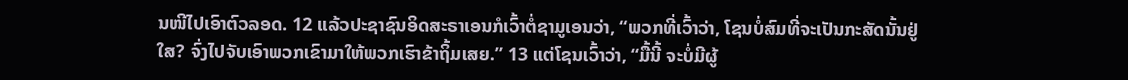ນໜີໄປເອົາຕົວລອດ. 12 ແລ້ວປະຊາຊົນອິດສະຣາເອນກໍເວົ້າຕໍ່ຊາມູເອນວ່າ, “ພວກທີ່ເວົ້າວ່າ, ໂຊນບໍ່ສົມທີ່ຈະເປັນກະສັດນັ້ນຢູ່ໃສ? ຈົ່ງໄປຈັບເອົາພວກເຂົາມາໃຫ້ພວກເຮົາຂ້າຖິ້ມເສຍ.” 13 ແຕ່ໂຊນເວົ້າວ່າ, “ມື້ນີ້ ຈະບໍ່ມີຜູ້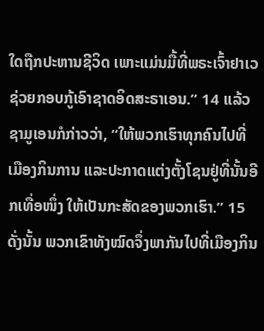ໃດຖືກປະຫານຊີວິດ ເພາະແມ່ນມື້ທີ່ພຣະເຈົ້າຢາເວຊ່ວຍກອບກູ້ເອົາຊາດອິດສະຣາເອນ.” 14 ແລ້ວຊາມູເອນກໍກ່າວວ່າ, “ໃຫ້ພວກເຮົາທຸກຄົນໄປທີ່ເມືອງກິນການ ແລະປະກາດແຕ່ງຕັ້ງໂຊນຢູ່ທີ່ນັ້ນອີກເທື່ອໜຶ່ງ ໃຫ້ເປັນກະສັດຂອງພວກເຮົາ.” 15 ດັ່ງນັ້ນ ພວກເຂົາທັງໝົດຈຶ່ງພາກັນໄປທີ່ເມືອງກິນ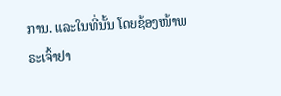ການ. ແລະໃນທີ່ນັ້ນ ໂດຍຊ້ອງໜ້າພຣະເຈົ້າຢາ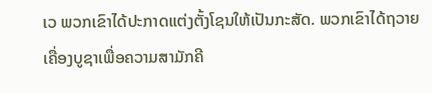ເວ ພວກເຂົາໄດ້ປະກາດແຕ່ງຕັ້ງໂຊນໃຫ້ເປັນກະສັດ. ພວກເຂົາໄດ້ຖວາຍເຄື່ອງບູຊາເພື່ອຄວາມສາມັກຄີ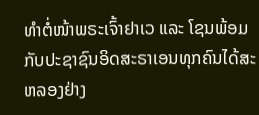ທຳຕໍ່ໜ້າພຣະເຈົ້າຢາເວ ແລະ ໂຊນພ້ອມກັບປະຊາຊົນອິດສະຣາເອນທຸກຄົນໄດ້ສະຫລອງຢ່າງ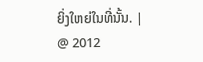ຍິ່ງໃຫຍ່ໃນທີ່ນັ້ນ. |
@ 2012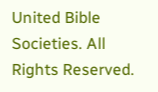United Bible Societies. All Rights Reserved.